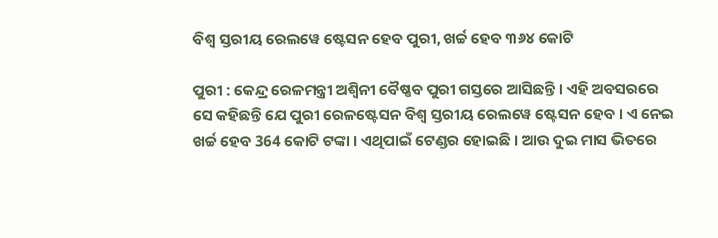ବିଶ୍ୱ ସ୍ତରୀୟ ରେଲୱେ ଷ୍ଟେସନ ହେବ ପୁରୀ, ଖର୍ଚ୍ଚ ହେବ ୩୬୪ କୋଟି

ପୁରୀ : କେନ୍ଦ୍ର ରେଳମନ୍ତ୍ରୀ ଅଶ୍ୱିନୀ ବୈଷ୍ଣବ ପୁରୀ ଗସ୍ତରେ ଆସିଛନ୍ତି । ଏହି ଅବସରରେ ସେ କହିଛନ୍ତି ଯେ ପୁରୀ ରେଳଷ୍ଟେସନ ବିଶ୍ୱ ସ୍ତରୀୟ ରେଲୱେ ଷ୍ଟେସନ ହେବ । ଏ ନେଇ ଖର୍ଚ୍ଚ ହେବ 364 କୋଟି ଟଙ୍କା । ଏଥିପାଇଁ ଟେଣ୍ଡର ହୋଇଛି । ଆଉ ଦୁଇ ମାସ ଭିତରେ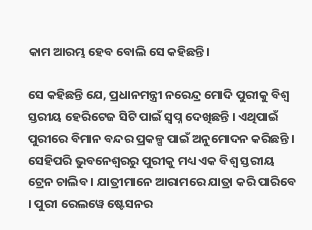କାମ ଆରମ୍ଭ ହେବ ବୋଲି ସେ କହିଛନ୍ତି।

ସେ କହିଛନ୍ତି ଯେ, ପ୍ରଧାନମନ୍ତ୍ରୀ ନରେନ୍ଦ୍ର ମୋଦି ପୁରୀକୁ ବିଶ୍ୱ ସ୍ତରୀୟ ହେରିଟେଜ ସିଟି ପାଇଁ ସ୍ୱପ୍ନ ଦେଖିଛନ୍ତି । ଏଥିପାଇଁ ପୁରୀରେ ବିମାନ ବନ୍ଦର ପ୍ରକଳ୍ପ ପାଇଁ ଅନୁମୋଦନ କରିଛନ୍ତି । ସେହିପରି ଭୁବନେଶ୍ୱରରୁ ପୁରୀକୁ ମଧ୍ୟ ଏକ ବିଶ୍ୱ ସ୍ତରୀୟ ଟ୍ରେନ ଚାଲିବ । ଯାତ୍ରୀମାନେ ଆରାମରେ ଯାତ୍ରା କରି ପାରିବେ । ପୁରୀ ରେଲୱେ ଷ୍ଟେସନର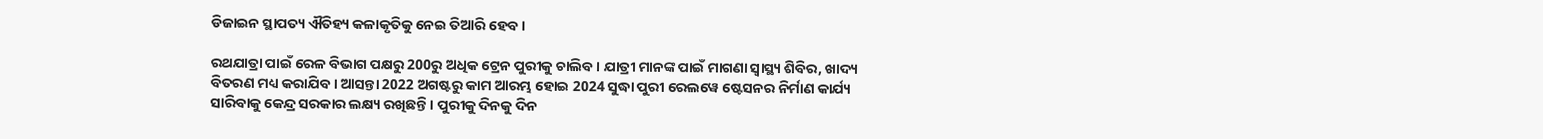ଡିଜାଇନ ସ୍ଥାପତ୍ୟ ଐତିହ୍ୟ କଳାକୃତିକୁ ନେଇ ତିଆରି ହେବ ।

ରଥଯାତ୍ରା ପାଇଁ ରେଳ ବିଭାଗ ପକ୍ଷରୁ 200ରୁ ଅଧିକ ଟ୍ରେନ ପୁରୀକୁ ଚାଲିବ । ଯାତ୍ରୀ ମାନଙ୍କ ପାଇଁ ମାଗଣା ସ୍ୱାସ୍ଥ୍ୟ ଶିବିର, ଖାଦ୍ୟ ବିତରଣ ମଧ୍ୟ କରାଯିବ । ଆସନ୍ତା 2022 ଅଗଷ୍ଟରୁ କାମ ଆରମ୍ଭ ହୋଇ 2024 ସୁଦ୍ଧା ପୁରୀ ରେଲୱେ ଷ୍ଟେସନର ନିର୍ମାଣ କାର୍ଯ୍ୟ ସାରିବାକୁ କେନ୍ଦ୍ର ସରକାର ଲକ୍ଷ୍ୟ ରଖିଛନ୍ତି । ପୁରୀକୁ ଦିନକୁ ଦିନ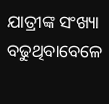ଯାତ୍ରୀଙ୍କ ସଂଖ୍ୟା ବଢୁଥିବାବେଳେ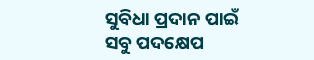ସୁବିଧା ପ୍ରଦାନ ପାଇଁ ସବୁ ପଦକ୍ଷେପ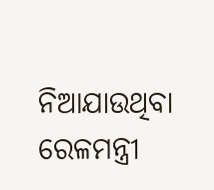ନିଆଯାଉଥିବା ରେଳମନ୍ତ୍ରୀ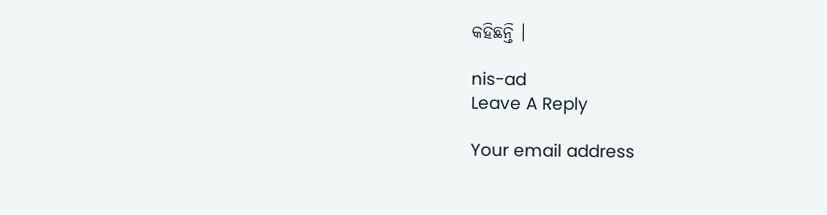କହିଛନ୍ତି ।

nis-ad
Leave A Reply

Your email address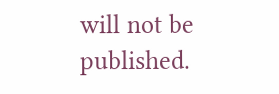will not be published.